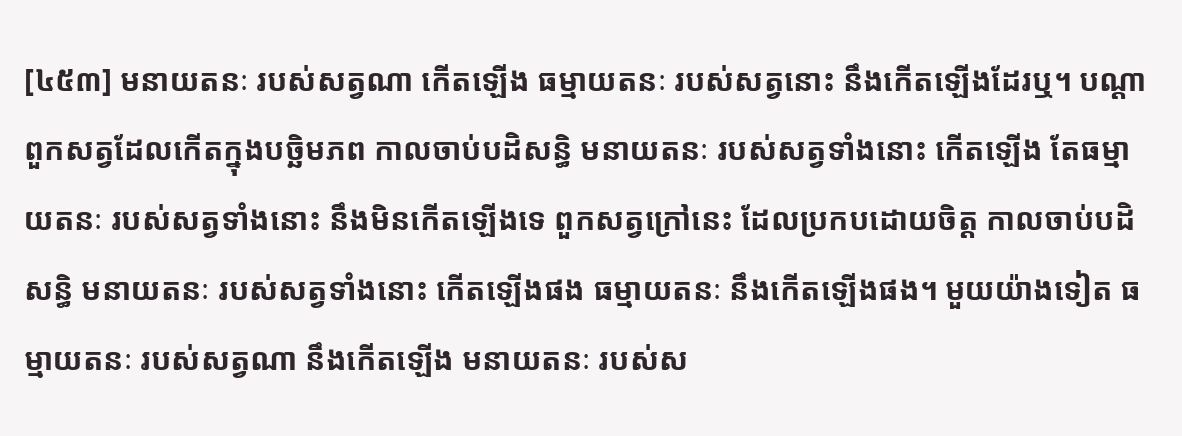[៤៥៣] មនាយតនៈ របស់សត្វណា កើតឡើង ធម្មាយតនៈ របស់សត្វនោះ នឹងកើតឡើងដែរឬ។ បណ្ដាពួកសត្វដែលកើតក្នុងបច្ឆិមភព កាលចាប់បដិសន្ធិ មនាយតនៈ របស់សត្វទាំងនោះ កើតឡើង តែធម្មាយតនៈ របស់សត្វទាំងនោះ នឹងមិនកើតឡើងទេ ពួកសត្វក្រៅនេះ ដែលប្រកបដោយចិត្ត កាលចាប់បដិសន្ធិ មនាយតនៈ របស់សត្វទាំងនោះ កើតឡើងផង ធម្មាយតនៈ នឹងកើតឡើងផង។ មួយយ៉ាងទៀត ធម្មាយតនៈ របស់សត្វណា នឹងកើតឡើង មនាយតនៈ របស់ស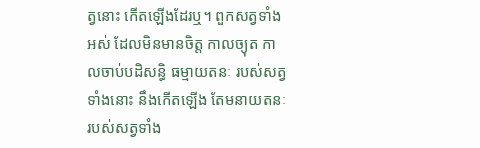ត្វនោះ កើតឡើងដែរឬ។ ពួកសត្វទាំងអស់ ដែលមិនមានចិត្ត កាលច្យុត កាលចាប់បដិសន្ធិ ធម្មាយតនៈ របស់សត្វទាំងនោះ នឹងកើតឡើង តែមនាយតនៈ របស់សត្វទាំង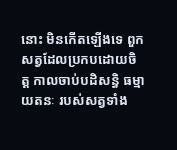នោះ មិនកើតឡើងទេ ពួកសត្វដែលប្រកបដោយចិត្ត កាលចាប់បដិសន្ធិ ធម្មាយតនៈ របស់សត្វទាំង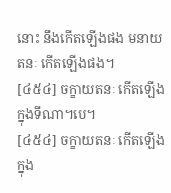នោះ នឹងកើតឡើងផង មនាយតនៈ កើតឡើងផង។
[៤៥៤] ចក្ខាយតនៈ កើតឡើង ក្នុងទីណា។បេ។
[៤៥៤] ចក្ខាយតនៈ កើតឡើង ក្នុង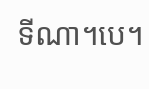ទីណា។បេ។